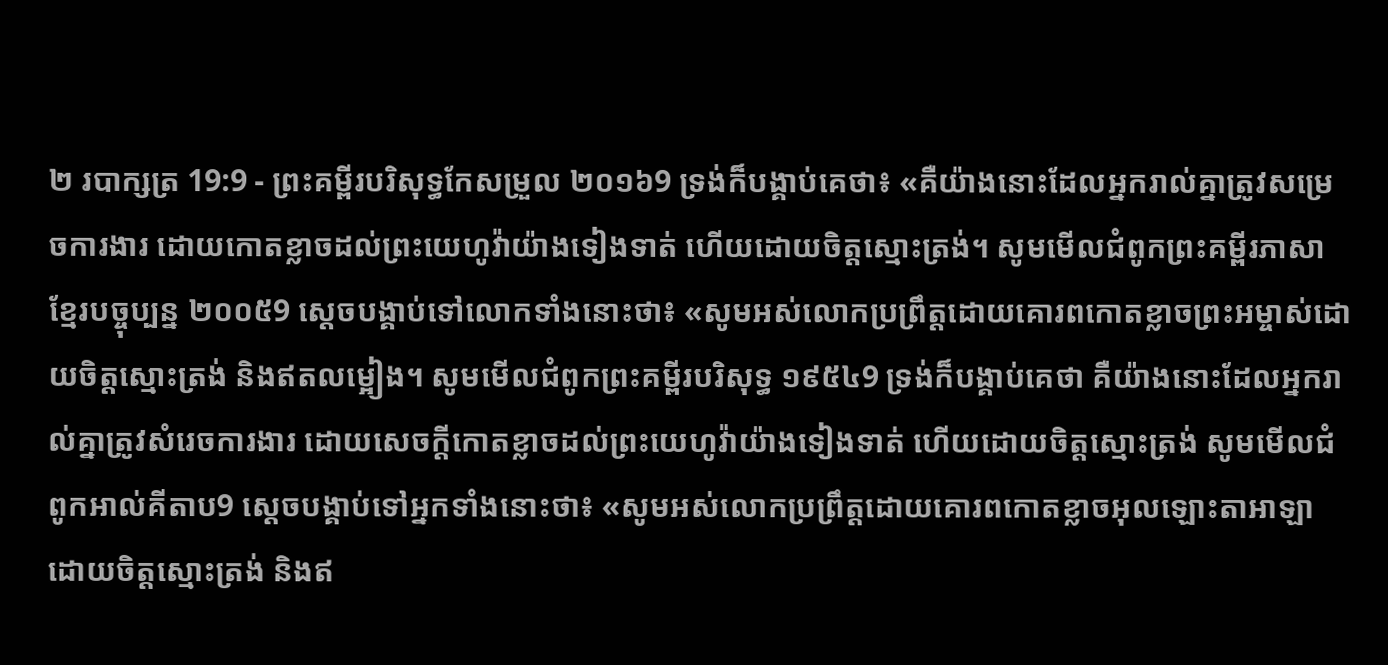២ របាក្សត្រ 19:9 - ព្រះគម្ពីរបរិសុទ្ធកែសម្រួល ២០១៦9 ទ្រង់ក៏បង្គាប់គេថា៖ «គឺយ៉ាងនោះដែលអ្នករាល់គ្នាត្រូវសម្រេចការងារ ដោយកោតខ្លាចដល់ព្រះយេហូវ៉ាយ៉ាងទៀងទាត់ ហើយដោយចិត្តស្មោះត្រង់។ សូមមើលជំពូកព្រះគម្ពីរភាសាខ្មែរបច្ចុប្បន្ន ២០០៥9 ស្ដេចបង្គាប់ទៅលោកទាំងនោះថា៖ «សូមអស់លោកប្រព្រឹត្តដោយគោរពកោតខ្លាចព្រះអម្ចាស់ដោយចិត្តស្មោះត្រង់ និងឥតលម្អៀង។ សូមមើលជំពូកព្រះគម្ពីរបរិសុទ្ធ ១៩៥៤9 ទ្រង់ក៏បង្គាប់គេថា គឺយ៉ាងនោះដែលអ្នករាល់គ្នាត្រូវសំរេចការងារ ដោយសេចក្ដីកោតខ្លាចដល់ព្រះយេហូវ៉ាយ៉ាងទៀងទាត់ ហើយដោយចិត្តស្មោះត្រង់ សូមមើលជំពូកអាល់គីតាប9 ស្តេចបង្គាប់ទៅអ្នកទាំងនោះថា៖ «សូមអស់លោកប្រព្រឹត្តដោយគោរពកោតខ្លាចអុលឡោះតាអាឡាដោយចិត្តស្មោះត្រង់ និងឥ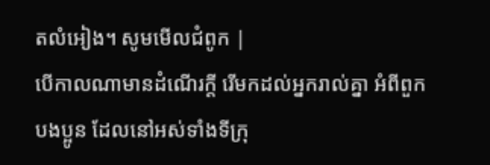តលំអៀង។ សូមមើលជំពូក |
បើកាលណាមានដំណើរក្តី រើមកដល់អ្នករាល់គ្នា អំពីពួកបងប្អូន ដែលនៅអស់ទាំងទីក្រុ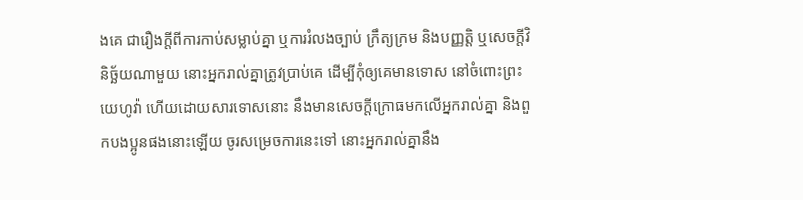ងគេ ជារឿងក្តីពីការកាប់សម្លាប់គ្នា ឬការរំលងច្បាប់ ក្រឹត្យក្រម និងបញ្ញត្តិ ឬសេចក្ដីវិនិច្ឆ័យណាមួយ នោះអ្នករាល់គ្នាត្រូវប្រាប់គេ ដើម្បីកុំឲ្យគេមានទោស នៅចំពោះព្រះយេហូវ៉ា ហើយដោយសារទោសនោះ នឹងមានសេចក្ដីក្រោធមកលើអ្នករាល់គ្នា និងពួកបងប្អូនផងនោះឡើយ ចូរសម្រេចការនេះទៅ នោះអ្នករាល់គ្នានឹង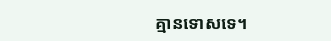គ្មានទោសទេ។